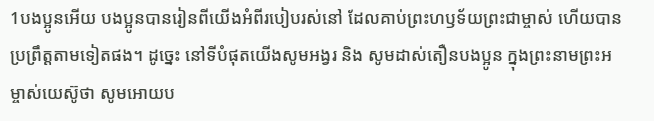1បងប្អូនអើយ បងប្អូនបានរៀនពីយើងអំពីរបៀបរស់នៅ ដែលគាប់ព្រះហឫទ័យព្រះជាម្ចាស់ ហើយបានប្រព្រឹត្ដតាមទៀតផង។ ដូច្នេះ នៅទីបំផុតយើងសូមអង្វរ និង សូមដាស់តឿនបងប្អូន ក្នុងព្រះនាមព្រះអម្ចាស់យេស៊ូថា សូមអោយប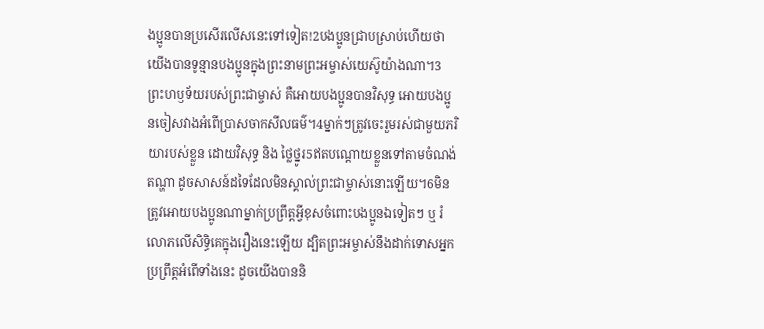ងប្អូនបានប្រសើរលើសនេះទៅទៀត!2បងប្អូនជ្រាបស្រាប់ហើយថា យើងបានទូន្មានបងប្អូនក្នុងព្រះនាមព្រះអម្ចាស់យេស៊ូយ៉ាងណា។3ព្រះហឫទ័យរបស់ព្រះជាម្ចាស់ គឺអោយបងប្អូនបានវិសុទ្ធ អោយបងប្អូនចៀសវាងអំពើប្រាសចាកសីលធម៌។4ម្នាក់ៗត្រូវចេះរួមរស់ជាមួយភរិយារបស់ខ្លួន ដោយវិសុទ្ធ និង ថ្លៃថ្នូរ5ឥតបណ្ដោយខ្លួនទៅតាមចំណង់តណ្ហា ដូចសាសន៍ដទៃដែលមិនស្គាល់ព្រះជាម្ចាស់នោះឡើយ។6មិនត្រូវអោយបងប្អូនណាម្នាក់ប្រព្រឹត្ដអ្វីខុសចំពោះបងប្អូនឯទៀតៗ ឬ រំលោភលើសិទ្ធិគេក្នុងរឿងនេះឡើយ ដ្បិតព្រះអម្ចាស់នឹងដាក់ទោសអ្នកប្រព្រឹត្ដអំពើទាំងនេះ ដូចយើងបាននិ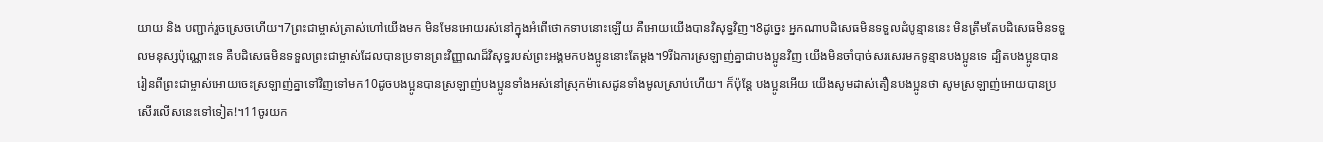យាយ និង បញ្ជាក់រួចស្រេចហើយ។7ព្រះជាម្ចាស់ត្រាស់ហៅយើងមក មិនមែនអោយរស់នៅក្នុងអំពើថោកទាបនោះឡើយ គឺអោយយើងបានវិសុទ្ធវិញ។8ដូច្នេះ អ្នកណាបដិសេធមិនទទួលដំបូន្មាននេះ មិនត្រឹមតែបដិសេធមិនទទួលមនុស្សប៉ុណ្ណោះទេ គឺបដិសេធមិនទទួលព្រះជាម្ចាស់ដែលបានប្រទានព្រះវិញ្ញាណដ៏វិសុទ្ធរបស់ព្រះអង្គមកបងប្អូននោះតែម្ដង។9រីឯការស្រឡាញ់គ្នាជាបងប្អូនវិញ យើងមិនចាំបាច់សរសេរមកទូន្មានបងប្អូនទេ ដ្បិតបងប្អូនបានរៀនពីព្រះជាម្ចាស់អោយចេះស្រឡាញ់គ្នាទៅវិញទៅមក10ដូចបងប្អូនបានស្រឡាញ់បងប្អូនទាំងអស់នៅស្រុកម៉ាសេដូនទាំងមូលស្រាប់ហើយ។ ក៏ប៉ុន្ដែ បងប្អូនអើយ យើងសូមដាស់តឿនបងប្អូនថា សូមស្រឡាញ់អោយបានប្រសើរលើសនេះទៅទៀត!។11ចូរយក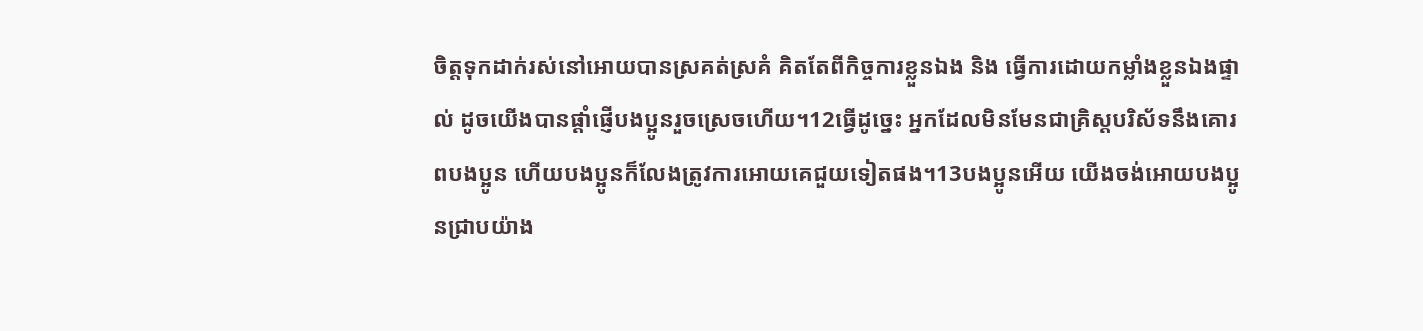ចិត្ដទុកដាក់រស់នៅអោយបានស្រគត់ស្រគំ គិតតែពីកិច្ចការខ្លួនឯង និង ធ្វើការដោយកម្លាំងខ្លួនឯងផ្ទាល់ ដូចយើងបានផ្ដាំផ្ញើបងប្អូនរួចស្រេចហើយ។12ធ្វើដូច្នេះ អ្នកដែលមិនមែនជាគ្រិស្ដបរិស័ទនឹងគោរពបងប្អូន ហើយបងប្អូនក៏លែងត្រូវការអោយគេជួយទៀតផង។13បងប្អូនអើយ យើងចង់អោយបងប្អូនជ្រាបយ៉ាង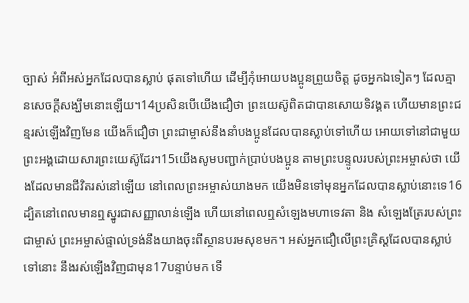ច្បាស់ អំពីអស់អ្នកដែលបានស្លាប់ ផុតទៅហើយ ដើម្បីកុំអោយបងប្អូនព្រួយចិត្ដ ដូចអ្នកឯទៀតៗ ដែលគ្មានសេចក្ដីសង្ឃឹមនោះឡើយ។14ប្រសិនបើយើងជឿថា ព្រះយេស៊ូពិតជាបានសោយទិវង្គត ហើយមានព្រះជន្មរស់ឡើងវិញមែន យើងក៏ជឿថា ព្រះជាម្ចាស់នឹងនាំបងប្អូនដែលបានស្លាប់ទៅហើយ អោយទៅនៅជាមួយព្រះអង្គដោយសារព្រះយេស៊ូដែរ។15យើងសូមបញ្ជាក់ប្រាប់បងប្អូន តាមព្រះបន្ទូលរបស់ព្រះអម្ចាស់ថា យើងដែលមានជីវិតរស់នៅឡើយ នៅពេលព្រះអម្ចាស់យាងមក យើងមិនទៅមុនអ្នកដែលបានស្លាប់នោះទេ16ដ្បិតនៅពេលមានឮស្នូរជាសញ្ញាលាន់ឡើង ហើយនៅពេលឮសំឡេងមហាទេវតា និង សំឡេងត្រែរបស់ព្រះជាម្ចាស់ ព្រះអម្ចាស់ផ្ទាល់ទ្រង់នឹងយាងចុះពីស្ថានបរមសុខមក។ អស់អ្នកជឿលើព្រះគ្រិស្ដដែលបានស្លាប់ទៅនោះ នឹងរស់ឡើងវិញជាមុន17បន្ទាប់មក ទើ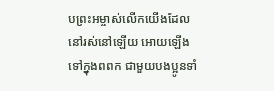បព្រះអម្ចាស់លើកយើងដែលនៅរស់នៅឡើយ អោយឡើងទៅក្នុងពពក ជាមួយបងប្អូនទាំ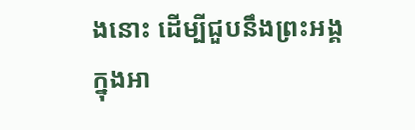ងនោះ ដើម្បីជួបនឹងព្រះអង្គក្នុងអា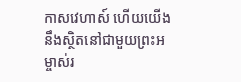កាសវេហាស៍ ហើយយើងនឹងស្ថិតនៅជាមួយព្រះអម្ចាស់រ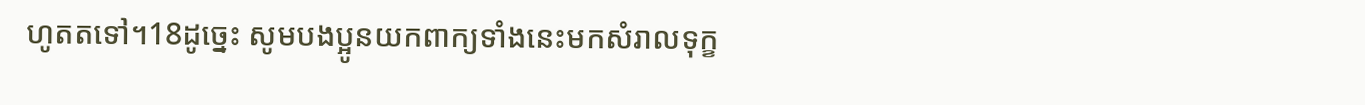ហូតតទៅ។18ដូច្នេះ សូមបងប្អូនយកពាក្យទាំងនេះមកសំរាលទុក្ខ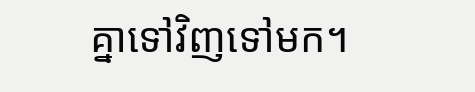គ្នាទៅវិញទៅមក។